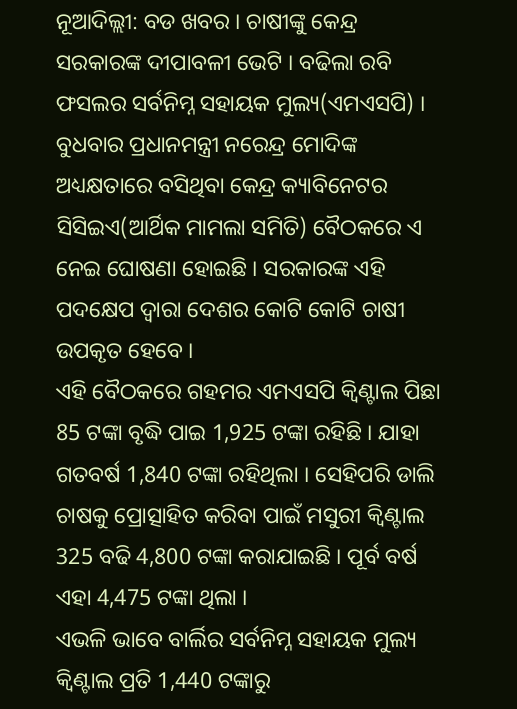ନୂଆଦିଲ୍ଲୀ: ବଡ ଖବର । ଚାଷୀଙ୍କୁ କେନ୍ଦ୍ର ସରକାରଙ୍କ ଦୀପାବଳୀ ଭେଟି । ବଢିଲା ରବି ଫସଲର ସର୍ବନିମ୍ନ ସହାୟକ ମୁଲ୍ୟ(ଏମଏସପି) । ବୁଧବାର ପ୍ରଧାନମନ୍ତ୍ରୀ ନରେନ୍ଦ୍ର ମୋଦିଙ୍କ ଅଧ୍ୟକ୍ଷତାରେ ବସିଥିବା କେନ୍ଦ୍ର କ୍ୟାବିନେଟର ସିସିଇଏ(ଆର୍ଥିକ ମାମଲା ସମିତି) ବୈଠକରେ ଏ ନେଇ ଘୋଷଣା ହୋଇଛି । ସରକାରଙ୍କ ଏହି ପଦକ୍ଷେପ ଦ୍ୱାରା ଦେଶର କୋଟି କୋଟି ଚାଷୀ ଉପକୃତ ହେବେ ।
ଏହି ବୈଠକରେ ଗହମର ଏମଏସପି କ୍ବିଣ୍ଟାଲ ପିଛା 85 ଟଙ୍କା ବୃଦ୍ଧି ପାଇ 1,925 ଟଙ୍କା ରହିଛି । ଯାହା ଗତବର୍ଷ 1,840 ଟଙ୍କା ରହିଥିଲା । ସେହିପରି ଡାଲି ଚାଷକୁ ପ୍ରୋତ୍ସାହିତ କରିବା ପାଇଁ ମସୁରୀ କ୍ବିଣ୍ଟାଲ 325 ବଢି 4,800 ଟଙ୍କା କରାଯାଇଛି । ପୂର୍ବ ବର୍ଷ ଏହା 4,475 ଟଙ୍କା ଥିଲା ।
ଏଭଳି ଭାବେ ବାର୍ଲିର ସର୍ବନିମ୍ନ ସହାୟକ ମୁଲ୍ୟ କ୍ବିଣ୍ଟାଲ ପ୍ରତି 1,440 ଟଙ୍କାରୁ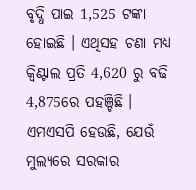ବୃଦ୍ଧି ପାଇ 1,525 ଟଙ୍କା ହୋଇଛି । ଏଥିସହ ଚଣା ମଧ୍ୟ କ୍ବିଣ୍ଟାଲ ପ୍ରତି 4,620 ରୁ ବଢି 4,875ରେ ପହଞ୍ଚିଛି ।
ଏମଏସପି ହେଉଛି, ଯେଉଁ ମୁଲ୍ୟରେ ସରକାର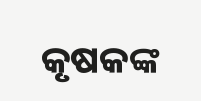କୃଷକଙ୍କ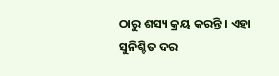ଠାରୁ ଶସ୍ୟ କ୍ରୟ କରନ୍ତି । ଏହା ସୁନିଶ୍ଚିତ ଦର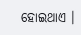ହୋଇଥାଏ ।